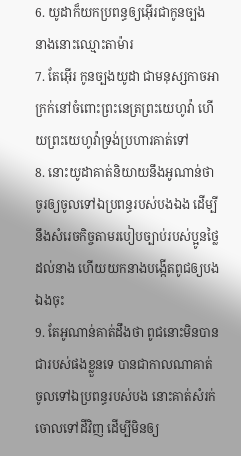6. យូដាក៏យកប្រពន្ធឲ្យអ៊ើរជាកូនច្បង នាងនោះឈ្មោះតាម៉ារ
7. តែអ៊ើរ កូនច្បងយូដា ជាមនុស្សកាចអាក្រក់នៅចំពោះព្រះនេត្រព្រះយេហូវ៉ា ហើយព្រះយេហូវ៉ាទ្រង់ប្រហារគាត់ទៅ
8. នោះយូដាគាត់និយាយនឹងអូណាន់ថា ចូរឲ្យចូលទៅឯប្រពន្ធរបស់បងឯង ដើម្បីនឹងសំរេចកិច្ចតាមរបៀបច្បាប់របស់ប្អូនថ្លៃដល់នាង ហើយយកនាងបង្កើតពូជឲ្យបងឯងចុះ
9. តែអូណាន់គាត់ដឹងថា ពូជនោះមិនបានជារបស់ផងខ្លួនទេ បានជាកាលណាគាត់ចូលទៅឯប្រពន្ធរបស់បង នោះគាត់សំរក់ចោលទៅដីវិញ ដើម្បីមិនឲ្យ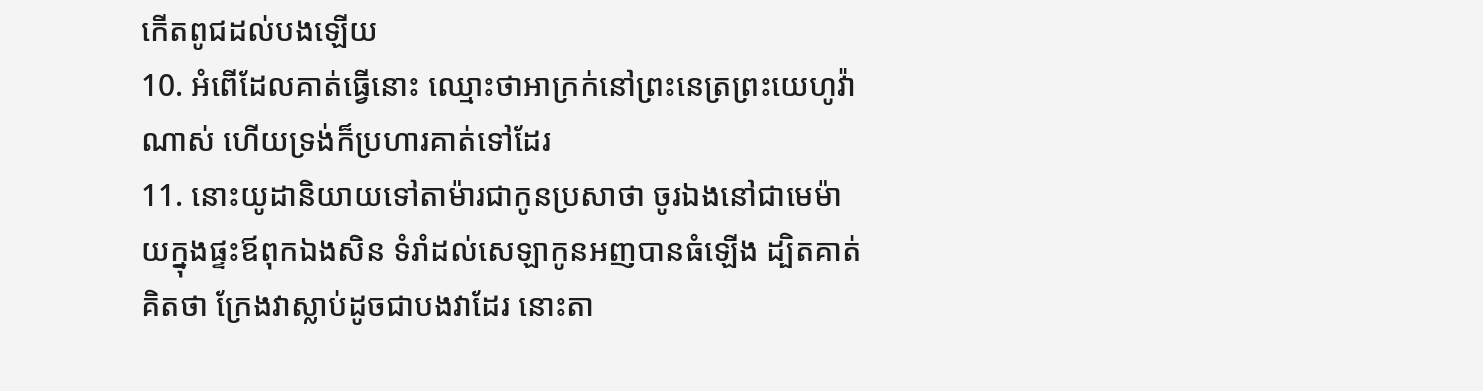កើតពូជដល់បងឡើយ
10. អំពើដែលគាត់ធ្វើនោះ ឈ្មោះថាអាក្រក់នៅព្រះនេត្រព្រះយេហូវ៉ាណាស់ ហើយទ្រង់ក៏ប្រហារគាត់ទៅដែរ
11. នោះយូដានិយាយទៅតាម៉ារជាកូនប្រសាថា ចូរឯងនៅជាមេម៉ាយក្នុងផ្ទះឪពុកឯងសិន ទំរាំដល់សេឡាកូនអញបានធំឡើង ដ្បិតគាត់គិតថា ក្រែងវាស្លាប់ដូចជាបងវាដែរ នោះតា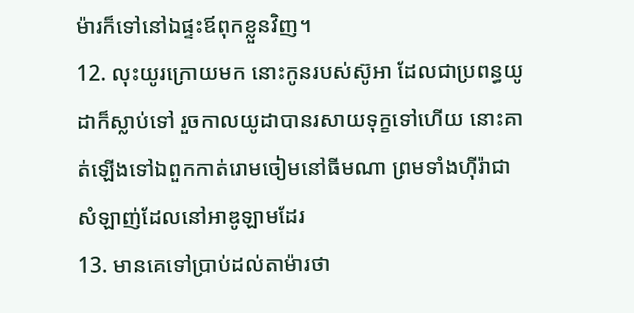ម៉ារក៏ទៅនៅឯផ្ទះឪពុកខ្លួនវិញ។
12. លុះយូរក្រោយមក នោះកូនរបស់ស៊ូអា ដែលជាប្រពន្ធយូដាក៏ស្លាប់ទៅ រួចកាលយូដាបានរសាយទុក្ខទៅហើយ នោះគាត់ឡើងទៅឯពួកកាត់រោមចៀមនៅធីមណា ព្រមទាំងហ៊ីរ៉ាជាសំឡាញ់ដែលនៅអាឌូឡាមដែរ
13. មានគេទៅប្រាប់ដល់តាម៉ារថា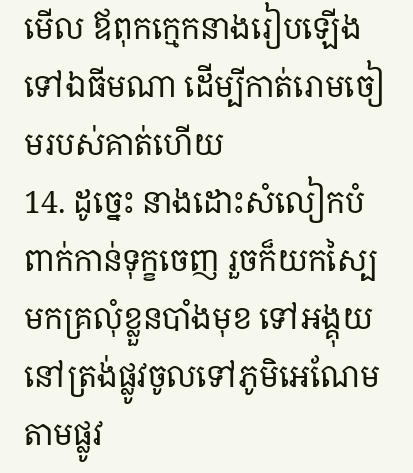មើល ឪពុកក្មេកនាងរៀបឡើងទៅឯធីមណា ដើម្បីកាត់រោមចៀមរបស់គាត់ហើយ
14. ដូច្នេះ នាងដោះសំលៀកបំពាក់កាន់ទុក្ខចេញ រួចក៏យកស្បៃមកគ្រលុំខ្លួនបាំងមុខ ទៅអង្គុយនៅត្រង់ផ្លូវចូលទៅភូមិអេណែមតាមផ្លូវ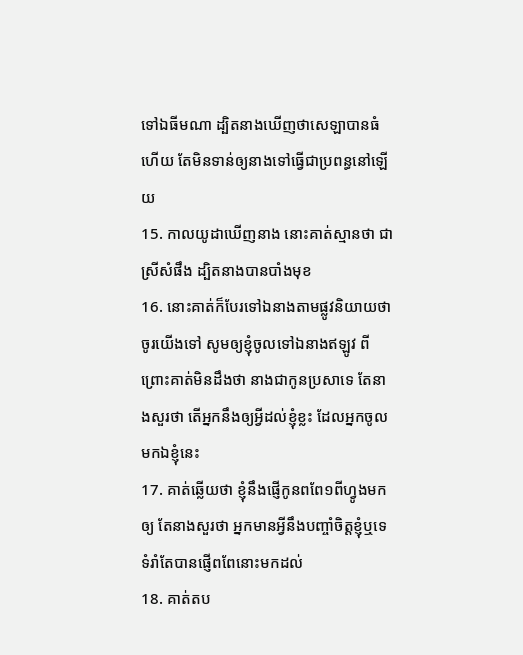ទៅឯធីមណា ដ្បិតនាងឃើញថាសេឡាបានធំហើយ តែមិនទាន់ឲ្យនាងទៅធ្វើជាប្រពន្ធនៅឡើយ
15. កាលយូដាឃើញនាង នោះគាត់ស្មានថា ជាស្រីសំផឹង ដ្បិតនាងបានបាំងមុខ
16. នោះគាត់ក៏បែរទៅឯនាងតាមផ្លូវនិយាយថា ចូរយើងទៅ សូមឲ្យខ្ញុំចូលទៅឯនាងឥឡូវ ពីព្រោះគាត់មិនដឹងថា នាងជាកូនប្រសាទេ តែនាងសួរថា តើអ្នកនឹងឲ្យអ្វីដល់ខ្ញុំខ្លះ ដែលអ្នកចូលមកឯខ្ញុំនេះ
17. គាត់ឆ្លើយថា ខ្ញុំនឹងផ្ញើកូនពពែ១ពីហ្វូងមកឲ្យ តែនាងសួរថា អ្នកមានអ្វីនឹងបញ្ចាំចិត្តខ្ញុំឬទេ ទំរាំតែបានផ្ញើពពែនោះមកដល់
18. គាត់តប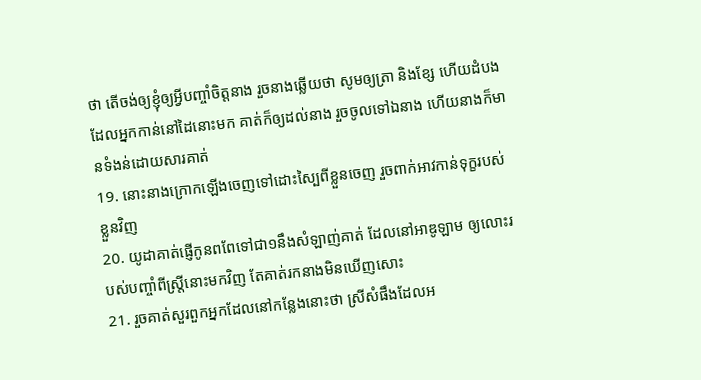ថា តើចង់ឲ្យខ្ញុំឲ្យអ្វីបញ្ចាំចិត្តនាង រួចនាងឆ្លើយថា សូមឲ្យត្រា និងខ្សែ ហើយដំបងដែលអ្នកកាន់នៅដៃនោះមក គាត់ក៏ឲ្យដល់នាង រួចចូលទៅឯនាង ហើយនាងក៏មានទំងន់ដោយសារគាត់
19. នោះនាងក្រោកឡើងចេញទៅដោះស្បៃពីខ្លួនចេញ រួចពាក់អាវកាន់ទុក្ខរបស់ខ្លួនវិញ
20. យូដាគាត់ផ្ញើកូនពពែទៅជា១នឹងសំឡាញ់គាត់ ដែលនៅអាឌូឡាម ឲ្យលោះរបស់បញ្ចាំពីស្ត្រីនោះមកវិញ តែគាត់រកនាងមិនឃើញសោះ
21. រួចគាត់សួរពួកអ្នកដែលនៅកន្លែងនោះថា ស្រីសំផឹងដែលអ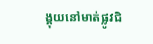ង្គុយនៅមាត់ផ្លូវជិ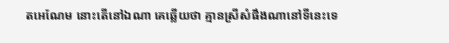តអេណែម នោះតើនៅឯណា គេឆ្លើយថា គ្មានស្រីសំផឹងណានៅទីនេះទេ